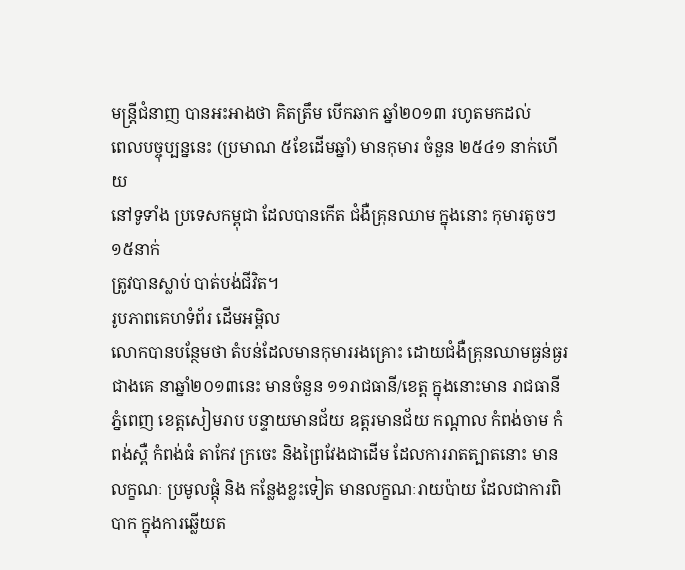មន្រ្តីជំនាញ បានអះអាងថា គិតត្រឹម បើកឆាក ឆ្នាំ២០១៣ រហូតមកដល់
ពេលបច្ចុប្បន្ននេះ (ប្រមាណ ៥ខែដើមឆ្នាំ) មានកុមារ ចំនួន ២៥៤១ នាក់ហើយ
នៅទូទាំង ប្រទេសកម្ពុជា ដែលបានកើត ជំងឺគ្រុនឈាម ក្នុងនោះ កុមារតូចៗ ១៥នាក់
ត្រូវបានស្លាប់ បាត់បង់ជីវិត។
រូបភាពគេហទំព័រ ដើមអម្ពិល
លោកបានបន្ថែមថា តំបន់ដែលមានកុមាររងគ្រោះ ដោយជំងឺគ្រុនឈាមធ្ងន់ធ្ងរជាងគេ នាឆ្នាំ២០១៣នេះ មានចំនួន ១១រាជធានី/ខេត្ត ក្នុងនោះមាន រាជធានីភ្នំពេញ ខេត្តសៀមរាប បន្ទាយមានជ័យ ឧត្តរមានជ័យ កណ្តាល កំពង់ចាម កំពង់ស្ពឺ កំពង់ធំ តាកែវ ក្រចេះ និងព្រៃវែងជាដើម ដែលការរាតត្បាតនោះ មានលក្ខណៈ ប្រមូលផ្តុំ និង កន្លែងខ្លះទៀត មានលក្ខណៈរាយប៉ាយ ដែលជាការពិបាក ក្នុងការឆ្លើយត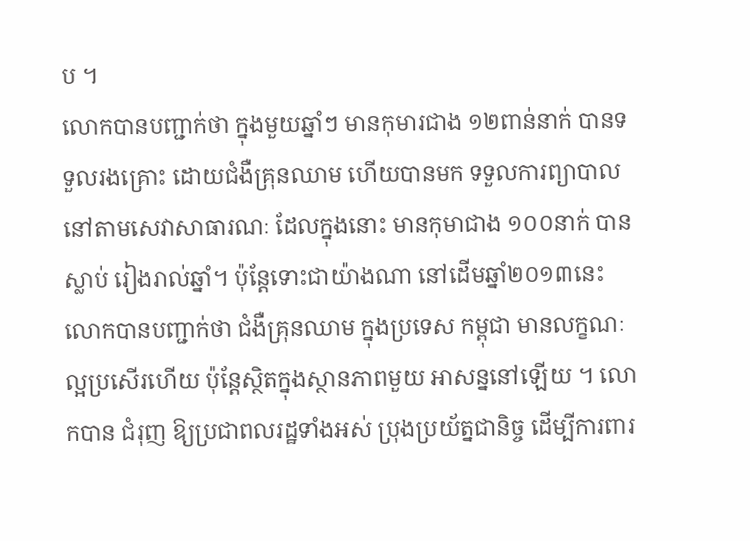ប ។
លោកបានបញ្ជាក់ថា ក្នុងមួយឆ្នាំៗ មានកុមារជាង ១២ពាន់នាក់ បានទទួលរងគ្រោះ ដោយជំងឺគ្រុនឈាម ហើយបានមក ទទួលការព្យាបាល នៅតាមសេវាសាធារណៈ ដែលក្នុងនោះ មានកុមាជាង ១០០នាក់ បានស្លាប់ រៀងរាល់ឆ្នាំ។ ប៉ុន្តែទោះជាយ៉ាងណា នៅដើមឆ្នាំ២០១៣នេះ លោកបានបញ្ជាក់ថា ជំងឺគ្រុនឈាម ក្នុងប្រទេស កម្ពុជា មានលក្ខណៈល្អប្រសើរហើយ ប៉ុន្តែស្ថិតក្នុងស្ថានភាពមួយ អាសន្ននៅឡើយ ។ លោកបាន ជំរុញ ឱ្យប្រជាពលរដ្ឋទាំងអស់ ប្រុងប្រយ័ត្នជានិច្ច ដើម្បីការពារ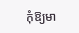កុំឱ្យមា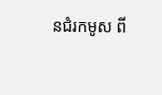នជំរកមូស ពី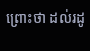ព្រោះថា ដល់រដូ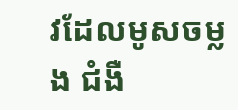វដែលមូសចម្លង ជំងឺ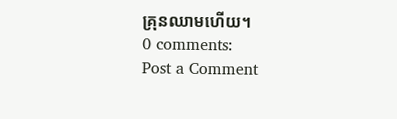គ្រុនឈាមហើយ។
0 comments:
Post a Comment